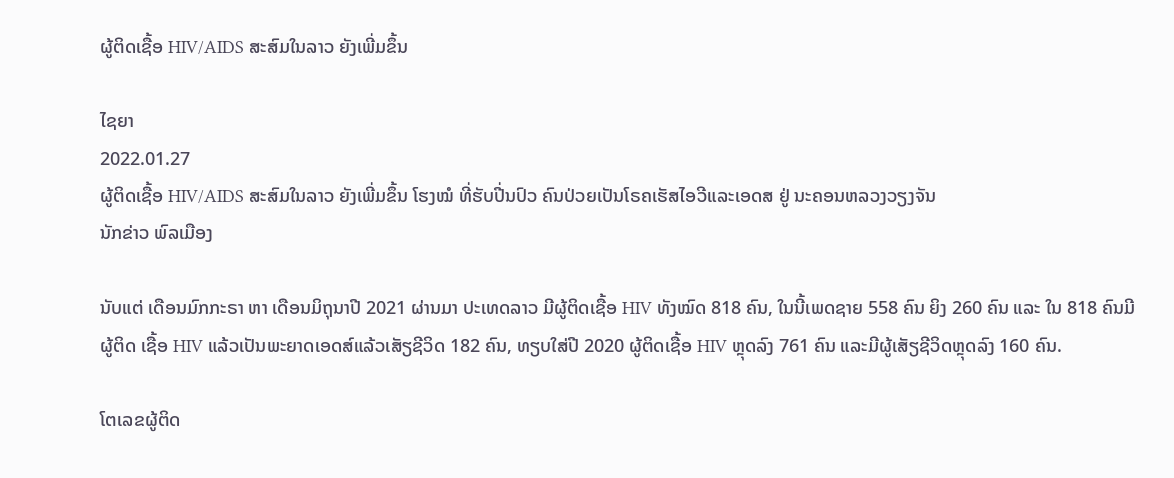ຜູ້ຕິດເຊື້ອ HIV/AIDS ສະສົມໃນລາວ ຍັງເພີ່ມຂຶ້ນ

ໄຊຍາ
2022.01.27
ຜູ້ຕິດເຊື້ອ HIV/AIDS ສະສົມໃນລາວ ຍັງເພີ່ມຂຶ້ນ ໂຮງໝໍ ທີ່ຮັບປີ່ນປົວ ຄົນປ່ວຍເປັນໂຣຄເຮັສໄອວີແລະເອດສ ຢູ່ ນະຄອນຫລວງວຽງຈັນ
ນັກຂ່າວ ພົລເມືອງ

ນັບແຕ່ ເດືອນມົກກະຣາ ຫາ ເດືອນມິຖຸນາປີ 2021 ຜ່ານມາ ປະເທດລາວ ມີຜູ້ຕິດເຊື້ອ HIV ທັງໝົດ 818 ຄົນ, ໃນນີ້ເພດຊາຍ 558 ຄົນ ຍິງ 260 ຄົນ ແລະ ໃນ 818 ຄົນມີຜູ້ຕິດ ເຊື້ອ HIV ແລ້ວເປັນພະຍາດເອດສ໌ແລ້ວເສັຽຊີວິດ 182 ຄົນ, ທຽບໃສ່ປີ 2020 ຜູ້ຕິດເຊື້ອ HIV ຫຼຸດລົງ 761 ຄົນ ແລະມີຜູ້ເສັຽຊີວິດຫຼຸດລົງ 160 ຄົນ.

ໂຕເລຂຜູ້ຕິດ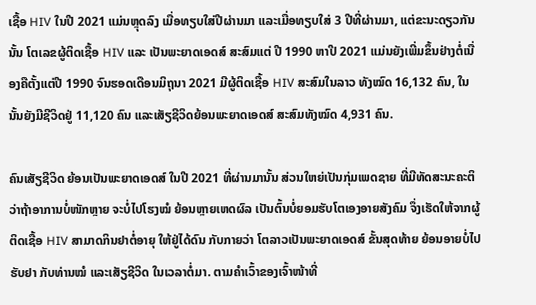ເຊື້ອ HIV ໃນປີ 2021 ແມ່ນຫຼຸດລົງ ເມື່ອທຽບໃສ່ປີຜ່ານມາ ແລະເມື່ອທຽບໃສ່ 3 ປີທີ່ຜ່ານມາ, ແຕ່ຂະນະດຽວກັນນັ້ນ ໂຕເລຂຜູ້ຕິດເຊື້ອ HIV ແລະ ເປັນພະຍາດເອດສ໌ ສະສົມແຕ່ ປີ 1990 ຫາປີ 2021 ແມ່ນຍັງເພີ່ມຂຶ້ນຢ່າງຕໍ່ເນື່ອງຄືຕັ້ງແຕ່ປີ 1990 ຈົນຮອດເດືອນມິຖຸນາ 2021 ມີຜູ້ຕິດເຊື້ອ HIV ສະສົມໃນລາວ ທັງໝົດ 16,132 ຄົນ, ໃນນັ້ນຍັງມີຊີວິດຢູ່ 11,120 ຄົນ ແລະເສັຽຊີວິດຍ້ອນພະຍາດເອດສ໌ ສະສົມທັງໝົດ 4,931 ຄົນ.

ຄົນເສັຽຊີວິດ ຍ້ອນເປັນພະຍາດເອດສ໌ ໃນປີ 2021 ທີ່ຜ່ານມານັ້ນ ສ່ວນໃຫຍ່ເປັນກຸ່ມເພດຊາຍ ທີ່ມີທັດສະນະຄະຕິ ວ່າຖ້າອາການບໍ່ໜັກຫຼາຍ ຈະບໍ່ໄປໂຮງໝໍ ຍ້ອນຫຼາຍເຫດຜົລ ເປັນຕົ້ນບໍ່ຍອມຮັບໂຕເອງອາຍສັງຄົມ ຈຶ່ງເຮັດໃຫ້ຈາກຜູ້ຕິດເຊື້ອ HIV ສາມາດກິນຢາຕໍ່ອາຍຸ ໃຫ້ຢູ່ໄດ້ດົນ ກັບກາຍວ່າ ໂຕລາວເປັນພະຍາດເອດສ໌ ຂັ້ນສຸດທ້າຍ ຍ້ອນອາຍບໍ່ໄປຮັບຢາ ກັບທ່ານໝໍ ແລະເສັຽຊີວິດ ໃນເວລາຕໍ່ມາ. ຕາມຄຳເວົ້າຂອງເຈົ້າໜ້າທີ່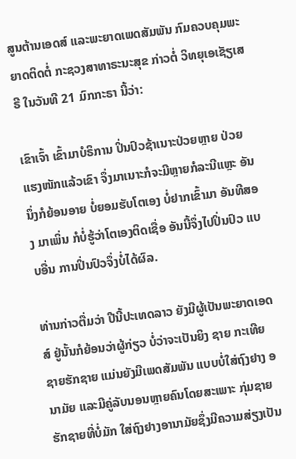ສູນຕ້ານເອດສ໌ ແລະພະຍາດເພດສັມພັນ ກົມຄວບຄຸມພະຍາດຕິດຕໍ່ ກະຊວງສາທາຣະນະສຸຂ ກ່າວຕໍ່ ວິທຍຸເອເຊັຽເສຣີ ໃນວັນທີ 21 ມົກກະຣາ ນີ້ວ່າ:

ເຂົາເຈົ້າ ເຂົ້າມາບໍຣິການ ປິ່ນປົວຊ້າເນາະປ່ວຍຫຼາຍ ປ່ວຍແຮງໜັກແລ້ວເຂົາ ຈຶ່ງມາເນາະກໍຈະມີຫຼາຍກໍລະນີແຫຼະ ອັນນຶ່ງກໍຍ້ອນອາຍ ບໍ່ຍອມຮັບໂຕເອງ ບໍ່ຢາກເຂົ້າມາ ອັນທີສອງ ມາເພິ່ນ ກໍບໍ່ຮູ້ວ່າໂຕເອງຕິດເຊື່ອ ອັນນີ້ຈຶ່ງໄປປິ່ນປົວ ແບບອື່ນ ການປິ່ນປົວຈຶ່ງບໍ່ໄດ້ຜົລ.

ທ່ານກ່າວຕື່ມວ່າ ປີນີ້ປະເທດລາວ ຍັງມີຜູ້ເປັນພະຍາດເອດສ໌ ຢູ່ນັ້ນກໍຍ້ອນວ່າຜູ້ກ່ຽວ ບໍ່ວ່າຈະເປັນຍິງ ຊາຍ ກະເທີຍ ຊາຍຮັກຊາຍ ແມ່ນຍັງມີເພດສັມພັນ ແບບບໍ່ໃສ່ຖົງຢາງ ອນາມັຍ ແລະມີຄູ່ລັບນອນຫຼາຍຄົນໂດຍສະເພາະ ກຸ່ມຊາຍຮັກຊາຍທີ່ບໍ່ມັກ ໃສ່ຖົງຢາງອານາມັຍຊຶ່ງມີຄວາມສ່ຽງເປັນ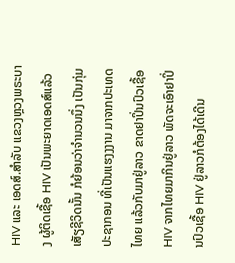HIV ແລະ ເອດສ໌.ສຳລັບ ແຂວງຫຼວງພຣະບາງ ຜູ້ຕິດເຊື້ອ HIV ເປັນພະຍາດເອດສ໌ແລ້ວເສັຽຊີວິດນັ້ນ ກໍຍ້ອນວ່າຈຳນວນນຶ່ງ ເປັນກຸ່ມປະຊາກອນ ທີ່ເປັນແຮງງງານ ມາຈາກປະເທດໄທຍ ແລ້ວກັບມາຢູ່ລາວ ຂາດຢາປິ່ນປົວເຊື້ອ HIV ຈາກໄທຍມາກິນຢູ່ລາວ ພັດຈະເອົາຢາປິ່ນປົວເຊື້ອ HIV ຢູ່ລາວກໍຕ້ອງໄດ້ເດີນ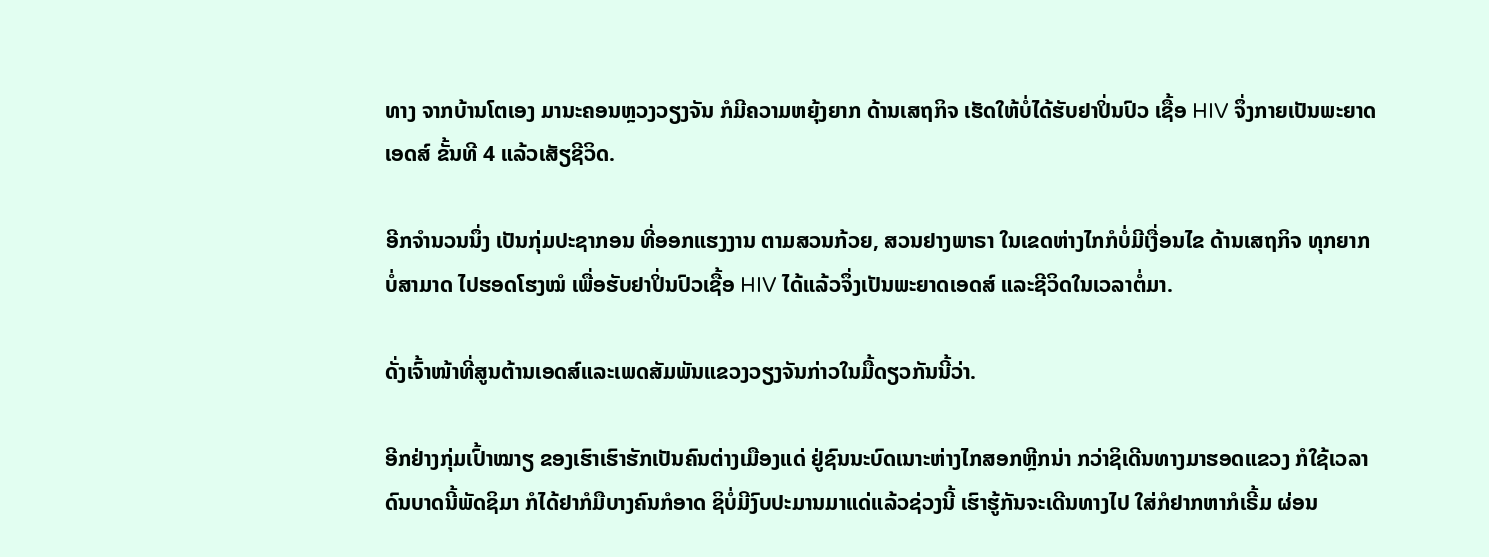ທາງ ຈາກບ້ານໂຕເອງ ມານະຄອນຫຼວງວຽງຈັນ ກໍມີຄວາມຫຍຸ້ງຍາກ ດ້ານເສຖກິຈ ເຮັດໃຫ້ບໍ່ໄດ້ຮັບຢາປິ່ນປົວ ເຊື້ອ HIV ຈຶ່ງກາຍເປັນພະຍາດເອດສ໌ ຂັ້ນທີ 4 ແລ້ວເສັຽຊີວິດ.

ອີກຈຳນວນນຶ່ງ ເປັນກຸ່ມປະຊາກອນ ທີ່ອອກແຮງງານ ຕາມສວນກ້ວຍ, ສວນຢາງພາຣາ ໃນເຂດຫ່າງໄກກໍບໍ່ມີເງື່ອນໄຂ ດ້ານເສຖກິຈ ທຸກຍາກບໍ່ສາມາດ ໄປຮອດໂຮງໝໍ ເພື່ອຮັບຢາປິ່ນປົວເຊື້ອ HIV ໄດ້ແລ້ວຈຶ່ງເປັນພະຍາດເອດສ໌ ແລະຊີວິດໃນເວລາຕໍ່ມາ.

ດັ່ງເຈົ້າໜ້າທີ່ສູນຕ້ານເອດສ໌ແລະເພດສັມພັນແຂວງວຽງຈັນກ່າວໃນມື້ດຽວກັນນີ້ວ່າ.

ອີກຢ່າງກຸ່ມເປົ້າໝາຽ ຂອງເຮົາເຮົາຮັກເປັນຄົນຕ່າງເມືອງແດ່ ຢູ່ຊົນນະບົດເນາະຫ່າງໄກສອກຫຼີກນ່າ ກວ່າຊິເດີນທາງມາຮອດແຂວງ ກໍໃຊ້ເວລາດົນບາດນີ້ພັດຊິມາ ກໍໄດ້ຢາກໍມືບາງຄົນກໍອາດ ຊິບໍ່ມີງົບປະມານມາແດ່ແລ້ວຊ່ວງນີ້ ເຮົາຮູ້ກັນຈະເດີນທາງໄປ ໃສ່ກໍຢາກຫາກໍເຣີ້ມ ຜ່ອນ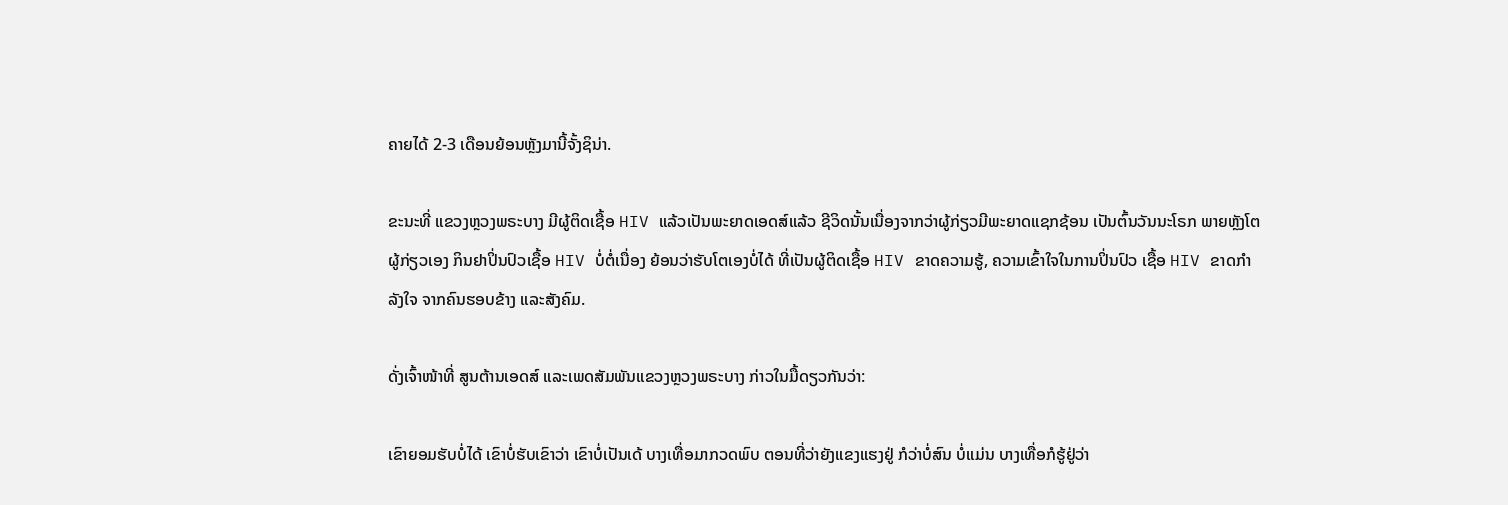ຄາຍໄດ້ 2-3 ເດືອນຍ້ອນຫຼັງມານີ້ຈັ້ງຊິນ່າ.

ຂະນະທີ່ ແຂວງຫຼວງພຣະບາງ ມີຜູ້ຕິດເຊື້ອ HIV ແລ້ວເປັນພະຍາດເອດສ໌ແລ້ວ ຊີວິດນັ້ນເນື່ອງຈາກວ່າຜູ້ກ່ຽວມີພະຍາດແຊກຊ້ອນ ເປັນຕົ້ນວັນນະໂຣກ ພາຍຫຼັງໂຕຜູ້ກ່ຽວເອງ ກິນຢາປິ່ນປົວເຊື້ອ HIV ບໍ່ຕໍ່ເນື່ອງ ຍ້ອນວ່າຮັບໂຕເອງບໍ່ໄດ້ ທີ່ເປັນຜູ້ຕິດເຊື້ອ HIV ຂາດຄວາມຮູ້, ຄວາມເຂົ້າໃຈໃນການປິ່ນປົວ ເຊື້ອ HIV ຂາດກຳລັງໃຈ ຈາກຄົນຮອບຂ້າງ ແລະສັງຄົມ.

ດັ່ງເຈົ້າໜ້າທີ່ ສູນຕ້ານເອດສ໌ ແລະເພດສັມພັນແຂວງຫຼວງພຣະບາງ ກ່າວໃນມື້ດຽວກັນວ່າ:

ເຂົາຍອມຮັບບໍ່ໄດ້ ເຂົາບໍ່ຮັບເຂົາວ່າ ເຂົາບໍ່ເປັນເດ້ ບາງເທື່ອມາກວດພົບ ຕອນທີ່ວ່າຍັງແຂງແຮງຢູ່ ກໍວ່າບໍ່ສົນ ບໍ່ແມ່ນ ບາງເທື່ອກໍຮູ້ຢູ່ວ່າ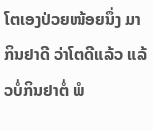ໂຕເອງປ່ວຍໜ້ອຍນຶ່ງ ມາກິນຢາດີ ວ່າໂຕດີແລ້ວ ແລ້ວບໍ່ກິນຢາຕໍ່ ພໍ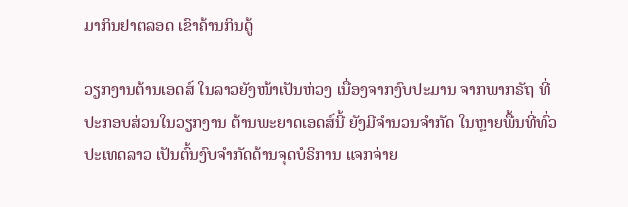ມາກິນຢາຕລອດ ເຂົາຄ້ານກິນດູ້

ວຽກງານຕ້ານເອດສ໌ ໃນລາວຍັງໜ້າເປັນຫ່ວງ ເນື່ອງຈາກງົບປະມານ ຈາກພາກຣັຖ ທີ່ປະກອບສ່ວນໃນວຽກງານ ຕ້ານພະຍາດເອດສ໌ນີ້ ຍັງມີຈຳນວນຈຳກັດ ໃນຫຼາຍພື້ນທີ່ທົ່ວປະເທດລາວ ເປັນຕົ້ນງົບຈຳກັດດ້ານຈຸດບໍຣິການ ແຈກຈ່າຍ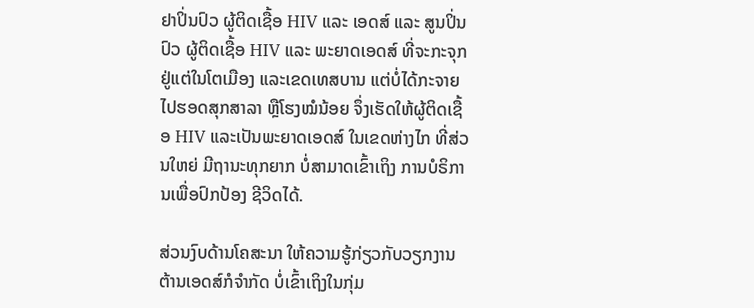ຢາປິ່ນປົວ ຜູ້ຕິດເຊື້ອ HIV ແລະ ເອດສ໌ ແລະ ສູນປິ່ນປົວ ຜູ້ຕິດເຊື້ອ HIV ແລະ ພະຍາດເອດສ໌ ທີ່ຈະກະຈຸກຢູ່ແຕ່ໃນໂຕເມືອງ ແລະເຂດເທສບານ ແຕ່ບໍ່ໄດ້ກະຈາຍໄປຮອດສຸກສາລາ ຫຼືໂຮງໝໍນ້ອຍ ຈຶ່ງເຮັດໃຫ້ຜູ້ຕິດເຊື້ອ HIV ແລະເປັນພະຍາດເອດສ໌ ໃນເຂດຫ່າງໄກ ທີ່ສ່ວນໃຫຍ່ ມີຖານະທຸກຍາກ ບໍ່ສາມາດເຂົ້າເຖິງ ການບໍຣິການເພື່ອປົກປ້ອງ ຊີວິດໄດ້.

ສ່ວນງົບດ້ານໂຄສະນາ ໃຫ້ຄວາມຮູ້ກ່ຽວກັບວຽກງານ ຕ້ານເອດສ໌ກໍຈຳກັດ ບໍ່ເຂົ້າເຖິງໃນກຸ່ມ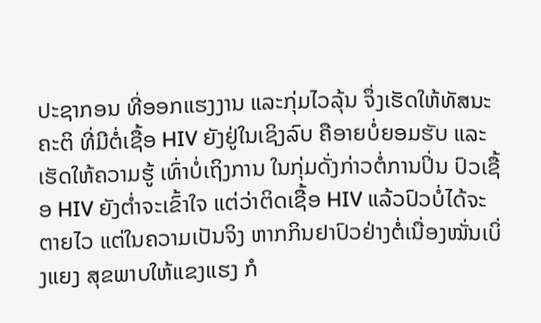ປະຊາກອນ ທີ່ອອກແຮງງານ ແລະກຸ່ມໄວລຸ້ນ ຈຶ່ງເຮັດໃຫ້ທັສນະຄະຕິ ທີ່ມີຕໍ່ເຊື້ອ HIV ຍັງຢູ່ໃນເຊິງລົບ ຄືອາຍບໍ່ຍອມຮັບ ແລະເຮັດໃຫ້ຄວາມຮູ້ ເທົ່າບໍ່ເຖິງການ ໃນກຸ່ມດັ່ງກ່າວຕໍ່ການປິ່ນ ປົວເຊື້ອ HIV ຍັງຕໍ່າຈະເຂົ້າໃຈ ແຕ່ວ່າຕິດເຊື້ອ HIV ແລ້ວປົວບໍ່ໄດ້ຈະຕາຍໄວ ແຕ່ໃນຄວາມເປັນຈິງ ຫາກກິນຢາປົວຢ່າງຕໍ່ເນື່ອງໝັ່ນເບິ່ງແຍງ ສຸຂພາບໃຫ້ແຂງແຮງ ກໍ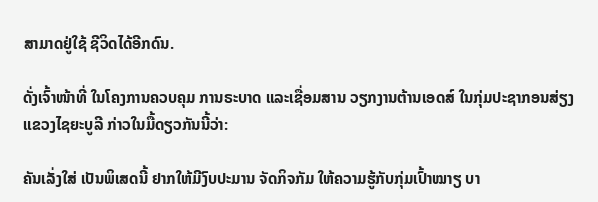ສາມາດຢູ່ໃຊ້ ຊີວິດໄດ້ອີກດົນ.

ດັ່ງເຈົ້າໜ້າທີ່ ໃນໂຄງການຄວບຄຸມ ການຣະບາດ ແລະເຊື່ອມສານ ວຽກງານຕ້ານເອດສ໌ ໃນກຸ່ມປະຊາກອນສ່ຽງ ແຂວງໄຊຍະບູລີ ກ່າວໃນມື້ດຽວກັນນີ້ວ່າ:

ຄັນເລັ່ງໃສ່ ເປັນພິເສດນີ້ ຢາກໃຫ້ມີງົບປະມານ ຈັດກິຈກັມ ໃຫ້ຄວາມຮູ້ກັບກຸ່ມເປົ້າໝາຽ ບາ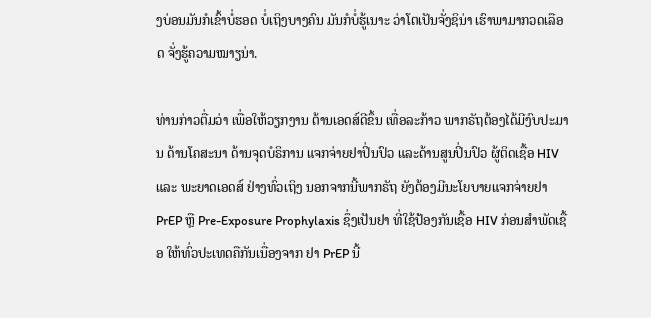ງບ່ອນມັນກໍເຂົ້າບໍ່ຮອດ ບໍ່ເຖິງບາງຄົນ ມັນກໍບໍ່ຮູ້ເນາະ ວ່າໂຕເປັນຈັ່ງຊິນ່າ ເຮົາພາມາກວດເລືອດ ຈັ່ງຮູ້ຄວາມໝາຽນ່າ.

ທ່ານກ່າວຕື່ມວ່າ ເພື່ອໃຫ້ວຽກງານ ຕ້ານເອດສ໌ດີຂຶ້ນ ເທື່ອລະກ້າວ ພາກຣັຖຕ້ອງໄດ້ມີງົບປະມານ ດ້ານໂຄສະນາ ດ້ານຈຸດບໍຣິການ ແຈກຈ່າຍຢາປິ່ນປົວ ແລະດ້ານສູນປິ່ນປົວ ຜູ້ຕິດເຊື້ອ HIV ແລະ ພະຍາດເອດສ໌ ຢ່າງທົ່ວເຖິງ ນອກຈາກນີ້ພາກຣັຖ ຍັງຕ້ອງມີນະໂຍບາຍແຈກຈ່າຍຢາ PrEP ຫຼື Pre-Exposure Prophylaxis ຊຶ່ງເປັນຢາ ທີ່ໃຊ້ປ້ອງກັນເຊື້ອ HIV ກ່ອນສຳພັດເຊື້ອ ໃຫ້ທົ່ວປະເທດຄືກັນເນື່ອງຈາກ ຢາ PrEP ນີ້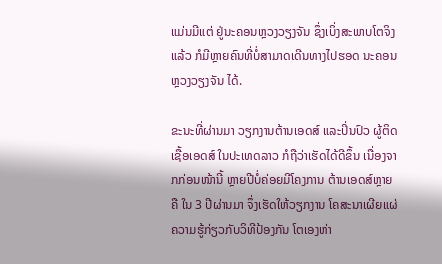ແມ່ນມີແຕ່ ຢູ່ນະຄອນຫຼວງວຽງຈັນ ຊຶ່ງເບິ່ງສະພາບໂຕຈິງແລ້ວ ກໍມີຫຼາຍຄົນທີ່ບໍ່ສາມາດເດີນທາງໄປຮອດ ນະຄອນຫຼວງວຽງຈັນ ໄດ້.

ຂະນະທີ່ຜ່ານມາ ວຽກງານຕ້ານເອດສ໌ ແລະປິ່ນປົວ ຜູ້ຕິດເຊື້ອເອດສ໌ ໃນປະເທດລາວ ກໍຖືວ່າເຮັດໄດ້ດີຂຶ້ນ ເນື່ອງຈາກກ່ອນໜ້ານີ້ ຫຼາຍປີບໍ່ຄ່ອຍມີໂຄງການ ຕ້ານເອດສ໌ຫຼາຍຄື ໃນ 3 ປີຜ່ານມາ ຈຶ່ງເຮັດໃຫ້ວຽກງານ ໂຄສະນາເຜີຍແຜ່ ຄວາມຮູ້ກ່ຽວກັບວິທີປ້ອງກັນ ໂຕເອງຫ່າ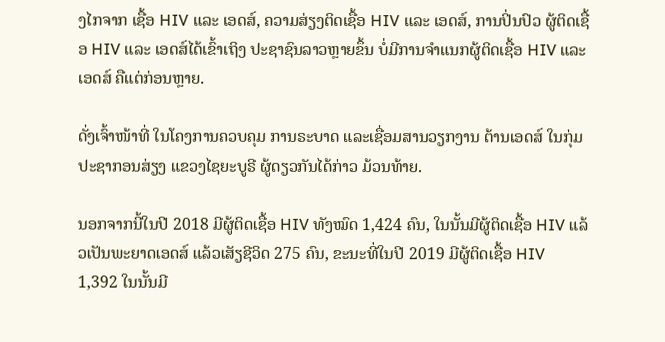ງໄກຈາກ ເຊື້ອ HIV ແລະ ເອດສ໌, ຄວາມສ່ຽງຕິດເຊື້ອ HIV ແລະ ເອດສ໌, ການປິ່ນປົວ ຜູ້ຕິດເຊື້ອ HIV ແລະ ເອດສ໌ໄດ້ເຂົ້າເຖິງ ປະຊາຊົນລາວຫຼາຍຂຶ້ນ ບໍ່ມີການຈຳແນກຜູ້ຕິດເຊື້ອ HIV ແລະ ເອດສ໌ ຄືແຕ່ກ່ອນຫຼາຍ.

ດັ່ງເຈົ້າໜ້າທີ່ ໃນໂຄງການຄວບຄຸມ ການຣະບາດ ແລະເຊື່ອມສານວຽກງານ ຕ້ານເອດສ໌ ໃນກຸ່ມປະຊາກອນສ່ຽງ ແຂວງໄຊຍະບູຣີ ຜູ້ດຽວກັນໄດ້ກ່າວ ມ້ວນທ້າຍ.

ນອກຈາກນີ້ໃນປີ 2018 ມີຜູ້ຕິດເຊື້ອ HIV ທັງໝົດ 1,424 ຄົນ, ໃນນັ້ນມີຜູ້ຕິດເຊື້ອ HIV ແລ້ວເປັນພະຍາດເອດສ໌ ແລ້ວເສັຽຊີວິດ 275 ຄົນ, ຂະນະທີ່ໃນປີ 2019 ມີຜູ້ຕິດເຊື້ອ HIV 1,392 ໃນນັ້ນມີ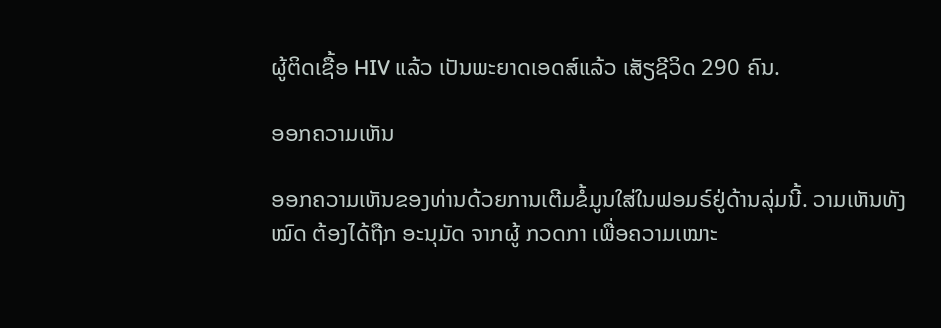ຜູ້ຕິດເຊື້ອ HIV ແລ້ວ ເປັນພະຍາດເອດສ໌ແລ້ວ ເສັຽຊີວິດ 290 ຄົນ.

ອອກຄວາມເຫັນ

ອອກຄວາມເຫັນຂອງທ່ານດ້ວຍການເຕີມຂໍ້ມູນໃສ່ໃນຟອມຣ໌ຢູ່ດ້ານລຸ່ມນີ້. ວາມເຫັນທັງໝົດ ຕ້ອງໄດ້ຖືກ ອະນຸມັດ ຈາກຜູ້ ກວດກາ ເພື່ອຄວາມເໝາະ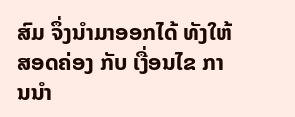ສົມ ຈຶ່ງນໍາມາອອກໄດ້ ທັງໃຫ້ສອດຄ່ອງ ກັບ ເງື່ອນໄຂ ການນຳ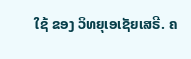ໃຊ້ ຂອງ ວິທຍຸເອເຊັຍເສຣີ. ຄ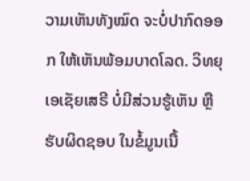ວາມເຫັນທັງໝົດ ຈະບໍ່ປາກົດອອກ ໃຫ້ເຫັນພ້ອມບາດໂລດ. ວິທຍຸເອເຊັຍເສຣີ ບໍ່ມີສ່ວນຮູ້ເຫັນ ຫຼືຮັບຜິດຊອບ ໃນຂໍ້ມູນເນື້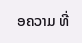ອຄວາມ ທີ່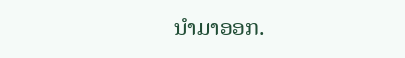ນໍາມາອອກ.